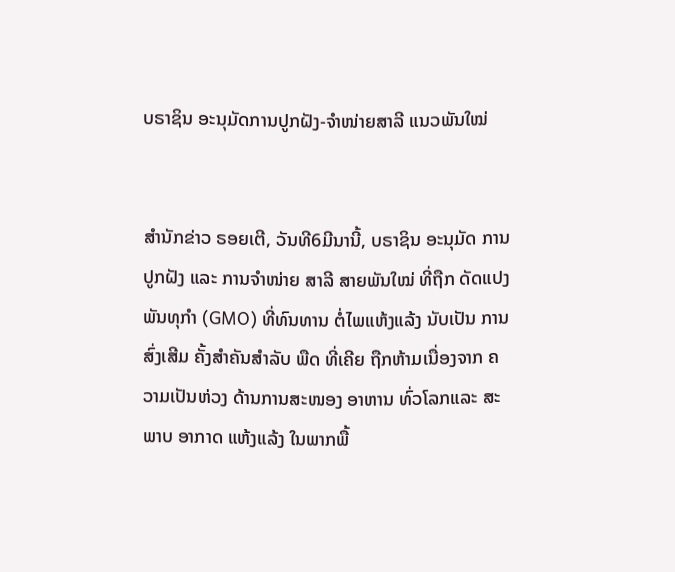ບຣາຊິນ ອະນຸມັດການປູກຝັງ-ຈຳໜ່າຍສາລີ ແນວພັນໃໝ່


ສຳນັກຂ່າວ ຣອຍເຕີ, ວັນທີ6ມີນານີ້, ບຣາຊິນ ອະນຸມັດ ການປູກຝັງ ແລະ ການຈຳໜ່າຍ ສາລີ ສາຍພັນໃໝ່ ທີ່ຖືກ ດັດແປງ ພັນທຸກໍາ (GMO) ທີ່ທົນທານ ຕໍ່ໄພແຫ້ງແລ້ງ ນັບເປັນ ການສົ່ງເສີມ ຄັ້ງສໍາຄັນສໍາລັບ ພືດ ທີ່ເຄີຍ ຖືກຫ້າມເນື່ອງຈາກ ຄວາມເປັນຫ່ວງ ດ້ານການສະໜອງ ອາຫານ ທົ່ວໂລກແລະ ສະພາບ ອາກາດ ແຫ້ງແລ້ງ ໃນພາກພື້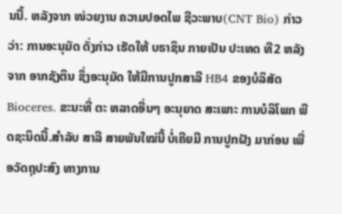ນນີ້. ຫລັງຈາກ ໜ່ວຍງານ ຄວາມປອດໄພ ຊີວະພາບ(CNT Bio) ກ່າວວ່າ: ການອະນຸມັດ ດັ່ງກ່າວ ເຮັດໃຫ້ ບຣາຊິນ ກາຍເປັນ ປະເທດ ທີ2 ຫລັງຈາກ ອາກຊັງຕິນ ຊຶ່ງອະນຸມັດ ໃຫ້ມີການປູກສາລີ HB4 ຂອງບໍລິສັດ Bioceres. ຂະນະທີ່ ຕະ ຫລາດອື່ນໆ ອະນຸຍາດ ສະເພາະ ການບໍລິໂພກ ພືດຊະນິດນີ້.ສຳລັບ ສາລີ ສາຍພັນໃໝ່ນີ້ ບໍ່ເຄີຍມີ ການປູກຝັງ ມາກ່ອນ ເພື່ອວັດຖຸປະສົງ ທາງການ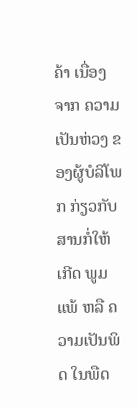ຄ້າ ເນື່ອງຈາກ ຄວາມເປັນຫ່ວງ ຂອງຜູ້ບໍລິໂພກ ກ່ຽວກັບ ສານກໍ່ໃຫ້ເກີດ ພູມແພ້ ຫລື ຄວາມເປັນພິດ ໃນພືດ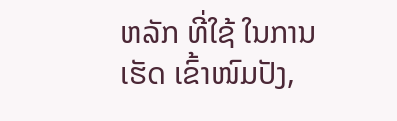ຫລັກ ທີ່ໃຊ້ ໃນການເຮັດ ເຂົ້າໜົມປັງ,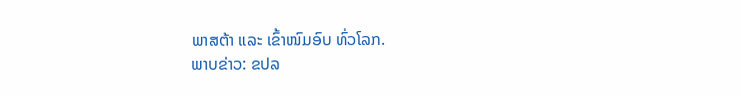ພາສຕ້າ ແລະ ເຂົ້າໜົມອົບ ທົ່ວໂລກ.
ພາບຂ່າວ: ຂປລ